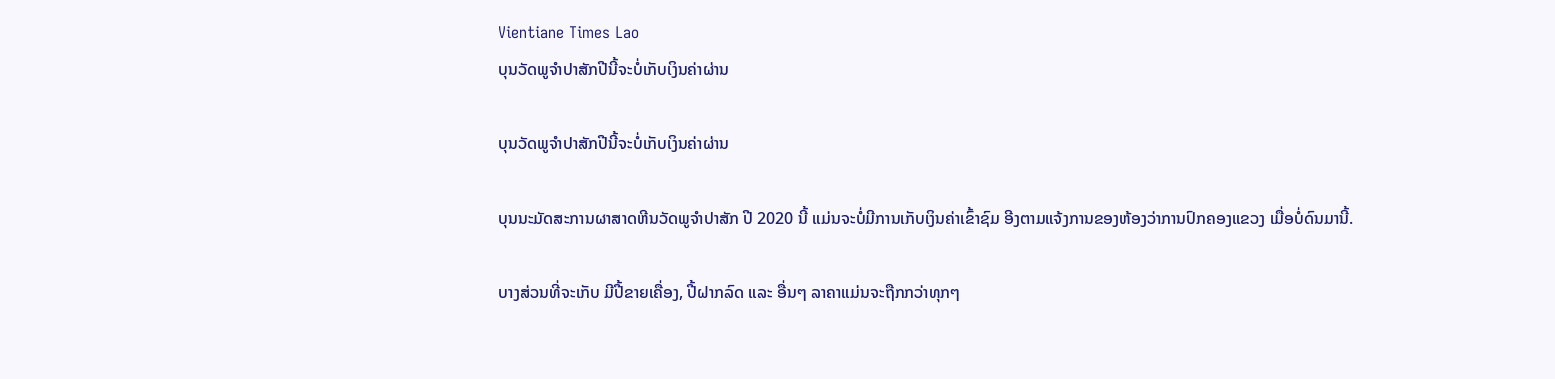Vientiane Times Lao
ບຸນວັດພູຈຳປາສັກປີນີ້ຈະບໍ່ເກັບເງິນຄ່າຜ່ານ

ບຸນວັດພູຈຳປາສັກປີນີ້ຈະບໍ່ເກັບເງິນຄ່າຜ່ານ

ບຸນນະມັດສະການຜາສາດຫີນວັດພູຈຳປາສັກ ປີ 2020 ນີ້ ແມ່ນຈະບໍ່ມີການເກັບເງິນຄ່າເຂົ້າຊົມ ອີງຕາມແຈ້ງການຂອງຫ້ອງວ່າການປົກຄອງແຂວງ ເມື່ອບໍ່ດົນມານີ້.

ບາງສ່ວນທີ່ຈະເກັບ ມີປີ້ຂາຍເຄື່ອງ, ປີ້ຝາກລົດ ແລະ ອື່ນໆ ລາຄາແມ່ນຈະຖືກກວ່າທຸກໆ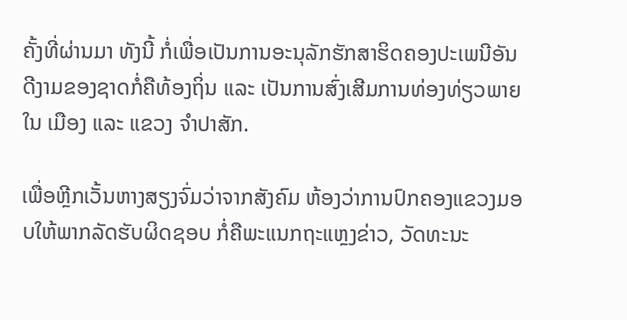ຄັ້ງທີ່ຜ່ານມາ ທັງນີ້ ກໍ່ເພື່ອເປັນການອະນຸລັກຮັກສາຮິດຄອງປະເພນີອັນດີງາມຂອງຊາດກໍ່ຄືທ້ອງຖິ່ນ ແລະ ເປັນການສົ່ງເສີມການທ່ອງທ່ຽວພາຍໃນ ເມືອງ ແລະ ແຂວງ ຈໍາປາສັກ.

ເພື່ອຫຼີກເວັ້ນຫາງສຽງຈົ່ມວ່າຈາກສັງຄົມ ຫ້ອງວ່າການປົກຄອງແຂວງມອບໃຫ້ພາກລັດຮັບຜິດຊອບ ກໍ່ຄືພະແນກຖະແຫຼງຂ່າວ, ວັດທະນະ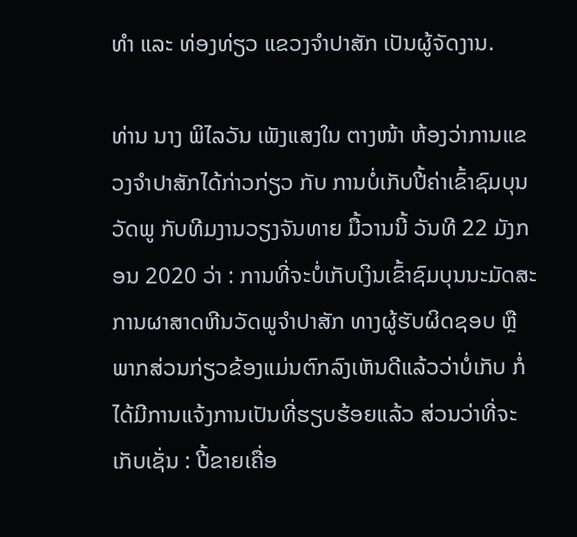ທໍາ ແລະ ທ່ອງທ່ຽວ ແຂວງຈຳປາສັກ ເປັນຜູ້ຈັດງານ.

ທ່ານ ນາງ ພິໄລວັນ ເພັງແສງໃນ ຕາງໜ້າ ຫ້ອງວ່າການແຂວງຈຳປາສັກໄດ້ກ່າວກ່ຽວ ກັບ ການບໍ່ເກັບປີ້ຄ່າເຂົ້າຊົມບຸນວັດພູ ກັບທີມງານວຽງຈັນທາຍ ມື້ວານນີ້ ວັນທີ 22 ມັງກອນ 2020 ວ່າ : ການທີ່ຈະບໍ່ເກັບເງິນເຂົ້າຊົມບຸນນະມັດສະ ການຜາສາດຫີນວັດພູຈຳປາສັກ ທາງຜູ້ຮັບຜິດຊອບ ຫຼື ພາກສ່ວນກ່ຽວຂ້ອງແມ່ນຕົກລົງເຫັນດີແລ້ວວ່າບໍ່ເກັບ ກໍ່ໄດ້ມີການແຈ້ງການເປັນທີ່ຮຽບຮ້ອຍແລ້ວ ສ່ວນວ່າທີ່ຈະເກັບເຊັ່ນ : ປີ້ຂາຍເຄື່ອ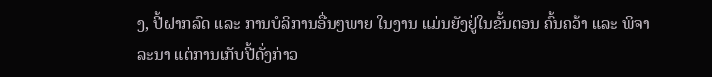ງ, ປີ້ຝາກລົດ ແລະ ການບໍລິການອື່ນໆພາຍ ໃນງານ ແມ່ນຍັງຢູ່ໃນຂັ້ນຕອນ ຄົ້ນຄວ້າ ແລະ ພິຈາລະນາ ແຕ່ການເກັບປີ້ດັ່ງກ່າວ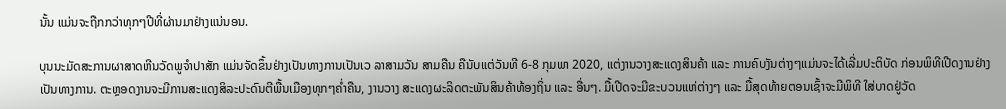ນັ້ນ ແມ່ນຈະຖືກກວ່າທຸກໆປີທີ່ຜ່ານມາຢ່າງແນ່ນອນ.

ບຸນນະມັດສະການຜາສາດຫີນວັດພູຈຳປາສັກ ແມ່ນຈັດຂຶ້ນຢ່າງເປັນທາງການເປັນເວ ລາສາມວັນ ສາມຄືນ ຄືນັບແຕ່ວັນທີ 6-8 ກຸມພາ 2020, ແຕ່ງານວາງສະແດງສິນຄ້າ ແລະ ການຄົບງັນຕ່າງໆແມ່ນຈະໄດ້ເລີ່ມປະຕິບັດ ກ່ອນພິທີເປີດງານຢ່າງ ເປັນທາງການ. ຕະຫຼອດງານຈະມີການສະແດງສິລະປະດົນຕີພື້ນເມືອງທຸກໆຄໍ່າຄືນ, ງານວາງ ສະແດງຜະລິດຕະພັນສິນຄ້າທ້ອງຖິ່ນ ແລະ ອື່ນໆ. ມື້ເປີດຈະມີຂະບວນແຫ່ຕ່າງໆ ແລະ ມື້ສຸດທ້າຍຕອນເຊົ້າຈະມີພິທີ ໃສ່ບາດຢູ່ວັດ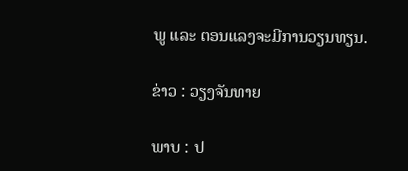ພູ ແລະ ຕອນແລງຈະມີການວຽນທຽນ.

ຂ່າວ : ວຽງຈັນທາຍ

ພາບ : ປ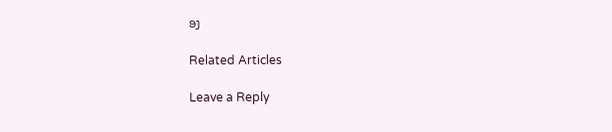ອງ

Related Articles

Leave a Reply